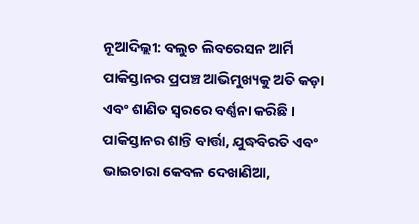ନୂଆଦିଲ୍ଲୀ: ବଲୁଚ ଲିବରେସନ ଆର୍ମି ପାକିସ୍ତାନର ପ୍ରପଞ୍ଚ ଆଭିମୁଖ୍ୟକୁ ଅତି କଡ଼ା ଏବଂ ଶାଣିତ ସ୍ୱରରେ ବର୍ଣ୍ଣନା କରିଛି । ପାକିସ୍ତାନର ଶାନ୍ତି ବାର୍ତ୍ତା, ଯୁଦ୍ଧବିରତି ଏବଂ ଭାଇଚାରା କେବଳ ଦେଖାଣିଆ,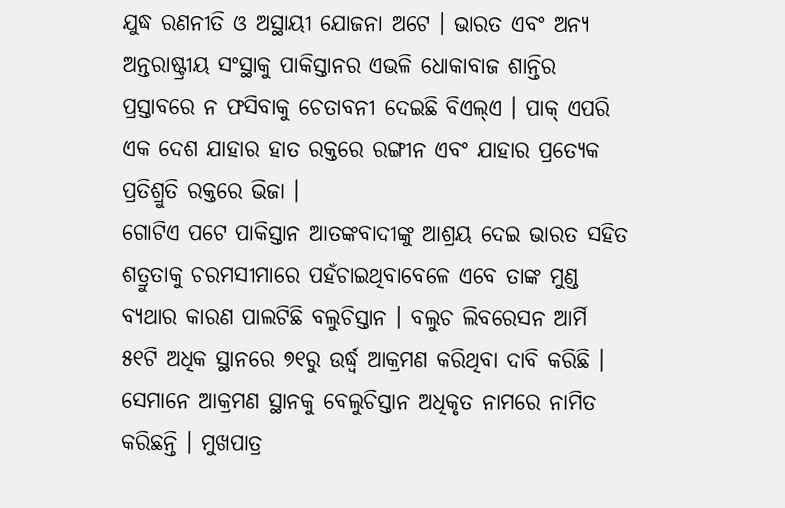ଯୁଦ୍ଧ ରଣନୀତି ଓ ଅସ୍ଥାୟୀ ଯୋଜନା ଅଟେ । ଭାରତ ଏବଂ ଅନ୍ୟ ଅନ୍ତରାଷ୍ଟ୍ରୀୟ ସଂସ୍ଥାକୁ ପାକିସ୍ତାନର ଏଭଳି ଧୋକାବାଜ ଶାନ୍ତିର ପ୍ରସ୍ତାବରେ ନ ଫସିବାକୁ ଚେତାବନୀ ଦେଇଛି ବିଏଲ୍ଏ । ପାକ୍ ଏପରି ଏକ ଦେଶ ଯାହାର ହାତ ରକ୍ତରେ ରଙ୍ଗୀନ ଏବଂ ଯାହାର ପ୍ରତ୍ୟେକ ପ୍ରତିଶ୍ରୁତି ରକ୍ତରେ ଭିଜା ।
ଗୋଟିଏ ପଟେ ପାକିସ୍ତାନ ଆତଙ୍କବାଦୀଙ୍କୁ ଆଶ୍ରୟ ଦେଇ ଭାରତ ସହିତ ଶତ୍ରୁତାକୁ ଚରମସୀମାରେ ପହଁଚାଇଥିବାବେଳେ ଏବେ ତାଙ୍କ ମୁଣ୍ଡ ବ୍ୟଥାର କାରଣ ପାଲଟିଛି ବଲୁଚିସ୍ତାନ । ବଲୁଚ ଲିବରେସନ ଆର୍ମି ୫୧ଟି ଅଧିକ ସ୍ଥାନରେ ୭୧ରୁ ଉର୍ଦ୍ଧ୍ୱ ଆକ୍ରମଣ କରିଥିବା ଦାବି କରିଛି । ସେମାନେ ଆକ୍ରମଣ ସ୍ଥାନକୁ ବେଲୁଚିସ୍ତାନ ଅଧିକୃତ ନାମରେ ନାମିତ କରିଛନ୍ତି । ମୁଖପାତ୍ର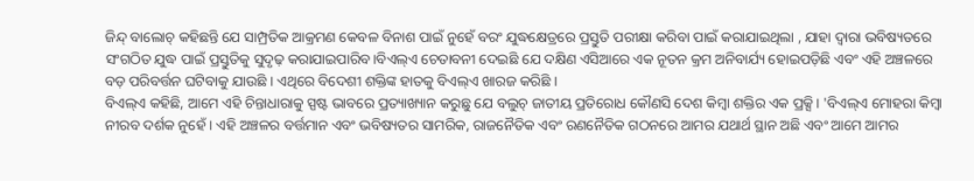ଜିନ୍ଦ୍ ବାଲୋଚ୍ କହିଛନ୍ତି ଯେ ସାମ୍ପ୍ରତିକ ଆକ୍ରମଣ କେବଳ ବିନାଶ ପାଇଁ ନୁହେଁ ବରଂ ଯୁଦ୍ଧକ୍ଷେତ୍ରରେ ପ୍ରସ୍ତୁତି ପରୀକ୍ଷା କରିବା ପାଇଁ କରାଯାଇଥିଲା , ଯାହା ଦ୍ୱାରା ଭବିଷ୍ୟତରେ ସଂଗଠିତ ଯୁଦ୍ଧ ପାଇଁ ପ୍ରସ୍ତୁତିକୁ ସୁଦୃଢ଼ କରାଯାଇପାରିବ।ବିଏଲ୍ଏ ଚେତାବନୀ ଦେଇଛି ଯେ ଦକ୍ଷିଣ ଏସିଆରେ ଏକ ନୂତନ କ୍ରମ ଅନିବାର୍ଯ୍ୟ ହୋଇପଡ଼ିଛି ଏବଂ ଏହି ଅଞ୍ଚଳରେ ବଡ଼ ପରିବର୍ତ୍ତନ ଘଟିବାକୁ ଯାଉଛି । ଏଥିରେ ବିଦେଶୀ ଶକ୍ତିଙ୍କ ହାତକୁ ବିଏଲ୍ଏ ଖାରଜ କରିଛି ।
ବିଏଲ୍ଏ କହିଛି, ଆମେ ଏହି ଚିନ୍ତାଧାରାକୁ ସ୍ପଷ୍ଟ ଭାବରେ ପ୍ରତ୍ୟାଖ୍ୟାନ କରୁଛୁ ଯେ ବଲୁଚ୍ ଜାତୀୟ ପ୍ରତିରୋଧ କୌଣସି ଦେଶ କିମ୍ବା ଶକ୍ତିର ଏକ ପ୍ରକ୍ସି। 'ବିଏଲ୍ଏ ମୋହରା କିମ୍ବା ନୀରବ ଦର୍ଶକ ନୁହେଁ । ଏହି ଅଞ୍ଚଳର ବର୍ତ୍ତମାନ ଏବଂ ଭବିଷ୍ୟତର ସାମରିକ, ରାଜନୈତିକ ଏବଂ ରଣନୈତିକ ଗଠନରେ ଆମର ଯଥାର୍ଥ ସ୍ଥାନ ଅଛି ଏବଂ ଆମେ ଆମର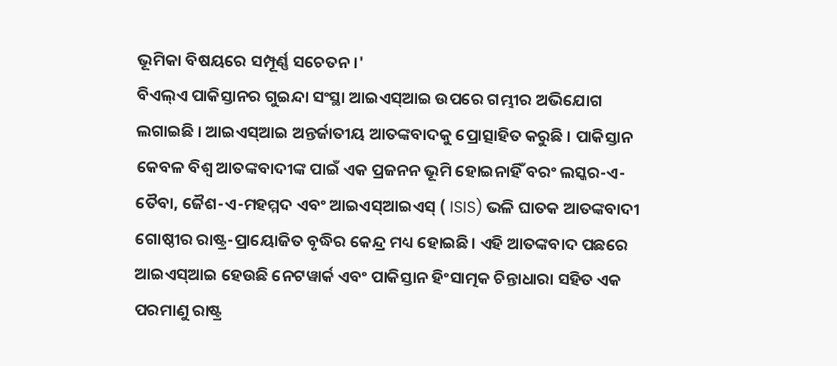ଭୂମିକା ବିଷୟରେ ସମ୍ପୂର୍ଣ୍ଣ ସଚେତନ।'
ବିଏଲ୍ଏ ପାକିସ୍ତାନର ଗୁଇନ୍ଦା ସଂସ୍ଥା ଆଇଏସ୍ଆଇ ଉପରେ ଗମ୍ଭୀର ଅଭିଯୋଗ ଲଗାଇଛି । ଆଇଏସ୍ଆଇ ଅନ୍ତର୍ଜାତୀୟ ଆତଙ୍କବାଦକୁ ପ୍ରୋତ୍ସାହିତ କରୁଛି । ପାକିସ୍ତାନ କେବଳ ବିଶ୍ୱ ଆତଙ୍କବାଦୀଙ୍କ ପାଇଁ ଏକ ପ୍ରଜନନ ଭୂମି ହୋଇନାହିଁ ବରଂ ଲସ୍କର-ଏ-ତୈବା, ଜୈଶ-ଏ-ମହମ୍ମଦ ଏବଂ ଆଇଏସ୍ଆଇଏସ୍ ( ISIS) ଭଳି ଘାତକ ଆତଙ୍କବାଦୀ ଗୋଷ୍ଠୀର ରାଷ୍ଟ୍ର-ପ୍ରାୟୋଜିତ ବୃଦ୍ଧିର କେନ୍ଦ୍ର ମଧ୍ୟ ହୋଇଛି। ଏହି ଆତଙ୍କବାଦ ପଛରେ ଆଇଏସ୍ଆଇ ହେଉଛି ନେଟୱାର୍କ ଏବଂ ପାକିସ୍ତାନ ହିଂସାତ୍ମକ ଚିନ୍ତାଧାରା ସହିତ ଏକ ପରମାଣୁ ରାଷ୍ଟ୍ର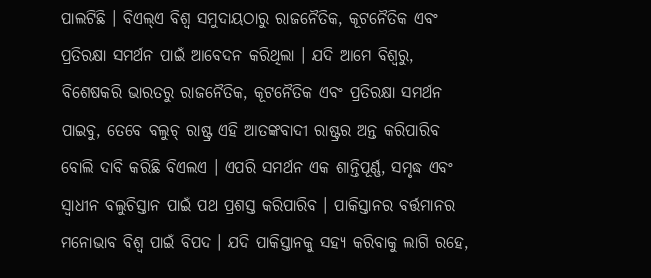ପାଲଟିଛି । ବିଏଲ୍ଏ ବିଶ୍ୱ ସମୁଦାୟଠାରୁ ରାଜନୈତିକ, କୂଟନୈତିକ ଏବଂ ପ୍ରତିରକ୍ଷା ସମର୍ଥନ ପାଇଁ ଆବେଦନ କରିଥିଲା । ଯଦି ଆମେ ବିଶ୍ୱରୁ, ବିଶେଷକରି ଭାରତରୁ ରାଜନୈତିକ, କୂଟନୈତିକ ଏବଂ ପ୍ରତିରକ୍ଷା ସମର୍ଥନ ପାଇବୁ, ତେବେ ବଲୁଚ୍ ରାଷ୍ଟ୍ର ଏହି ଆତଙ୍କବାଦୀ ରାଷ୍ଟ୍ରର ଅନ୍ତ କରିପାରିବ ବୋଲି ଦାବି କରିଛି ବିଏଲଏ । ଏପରି ସମର୍ଥନ ଏକ ଶାନ୍ତିପୂର୍ଣ୍ଣ, ସମୃଦ୍ଧ ଏବଂ ସ୍ୱାଧୀନ ବଲୁଚିସ୍ତାନ ପାଇଁ ପଥ ପ୍ରଶସ୍ତ କରିପାରିବ । ପାକିସ୍ତାନର ବର୍ତ୍ତମାନର ମନୋଭାବ ବିଶ୍ୱ ପାଇଁ ବିପଦ । ଯଦି ପାକିସ୍ତାନକୁ ସହ୍ୟ କରିବାକୁ ଲାଗି ରହେ,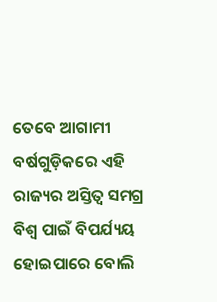ତେବେ ଆଗାମୀ ବର୍ଷଗୁଡ଼ିକରେ ଏହି ରାଜ୍ୟର ଅସ୍ତିତ୍ୱ ସମଗ୍ର ବିଶ୍ୱ ପାଇଁ ବିପର୍ଯ୍ୟୟ ହୋଇପାରେ ବୋଲି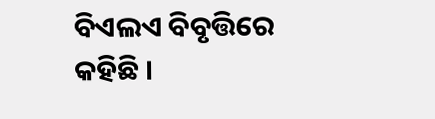ବିଏଲଏ ବିବୃତ୍ତିରେ କହିଛି ।